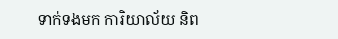ទាក់ទងមក ការិយាល័យ និព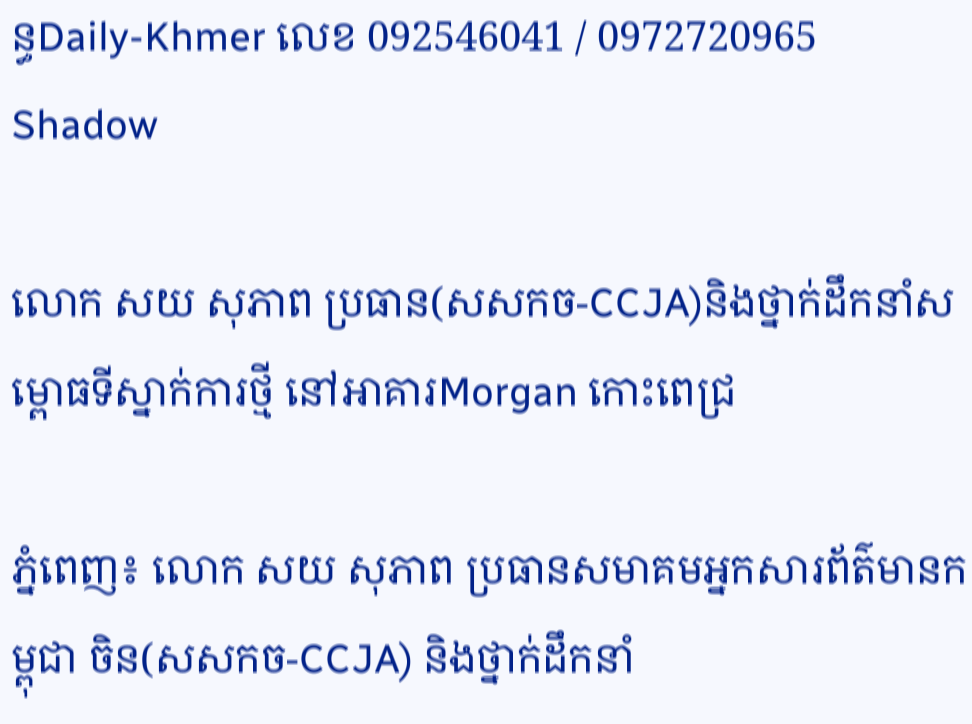ន្ធDaily-Khmer លេខ 092546041 / 0972720965
Shadow

លោក សយ សុភាព ប្រធាន(សសកច-CCJA)និងថ្នាក់ដឹកនាំសម្ពោធទីស្នាក់ការថ្មី នៅអាគារMorgan កោះពេជ្រ

ភ្នំពេញ៖ លោក សយ សុភាព ប្រធានសមាគមអ្នកសារព័ត៌មានកម្ពុជា ចិន(សសកច-CCJA) និងថ្នាក់ដឹកនាំ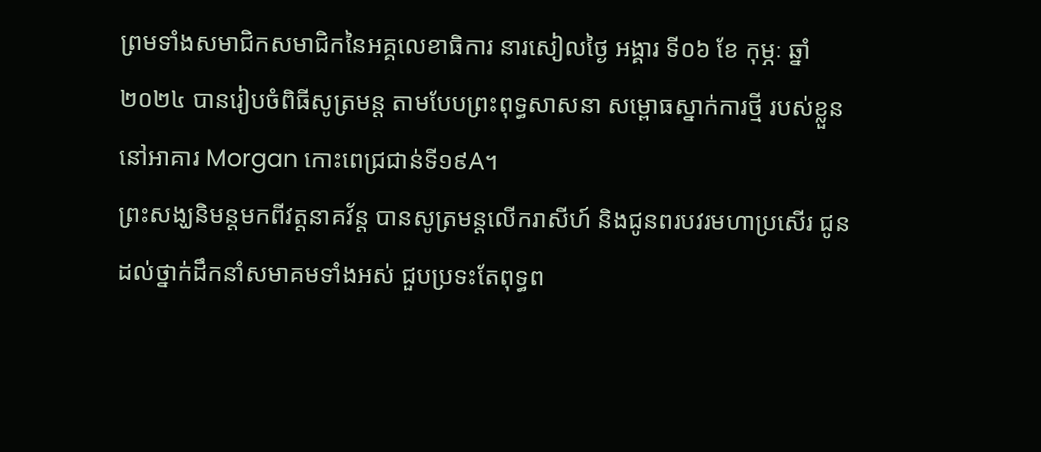ព្រមទាំងសមាជិកសមាជិកនៃអគ្គលេខាធិការ នារសៀលថ្ងៃ អង្គារ ទី០៦ ខែ កុម្ភៈ ឆ្នាំ២០២៤ បានរៀបចំពិធីសូត្រមន្ត តាមបែបព្រះពុទ្ធសាសនា សម្ពោធស្នាក់ការថ្មី របស់ខ្លួន នៅអាគារ Morgan កោះពេជ្រជាន់ទី១៩A។
ព្រះសង្ឃនិមន្តមកពីវត្តនាគវ័ន្ត បានសូត្រមន្តលើករាសីហ៍ និងជូនពរបវរមហាប្រសើរ ជូនដល់ថ្នាក់ដឹកនាំសមាគមទាំងអស់ ជួបប្រទះតែពុទ្ធព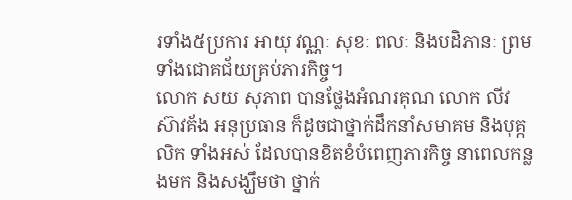រទាំង៥ប្រការ អាយុ វណ្ណៈ សុខៈ ពលៈ និងបដិភានៈ ព្រមទាំងជោគជ័យគ្រប់ភារកិច្ច។
លោក សយ សុភាព បានថ្លែងអំណរគុណ លោក លីវ ស៊ាវគ័ង អនុប្រធាន ក៏ដូចជាថ្នាក់ដឹកនាំសមាគម និងបុគ្កលិក ទាំងអស់ ដែលបានខិតខំបំពេញភារកិច្ច នាពេលកន្លងមក និងសង្ឃឹមថា ថ្នាក់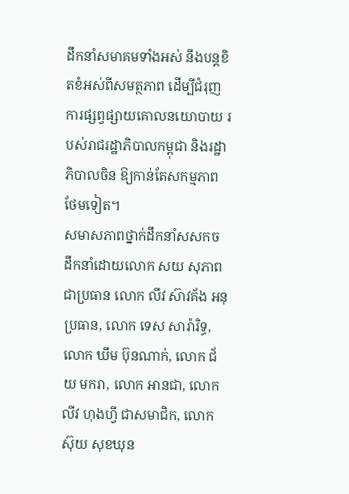ដឹកនាំសមាគមទាំងអស់ នឹងបន្តខិតខំអស់ពីសមត្ថភាព ដើម្បីជំរុញការផ្សព្វផ្សាយគោលនយោបាយ របស់រាជរដ្ឋាភិបាលកម្ពុជា និងរដ្ឋាភិបាលចិន ឱ្យកាន់តែសកម្មភាពថែមទៀត។
សមាសភាពថ្នាក់ដឹកនាំសសកច ដឹកនាំដោយលោក សយ សុភាព ជាប្រធាន លោក លីវ ស៊ាវគ័ង អនុប្រធាន, លោក ទេស សារ៉ារិទ្ធ, លោក ឃឹម ប៊ុនណាក់, លោក ជ័យ មករា, លោក អានជា, លោក លីវ ហុងហ្វី ជាសមាជិក, លោក ស៊ុយ សុខឃុន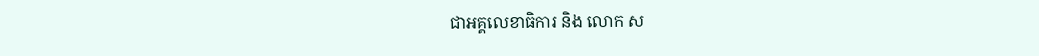ជាអគ្គលេខាធិការ និង លោក ស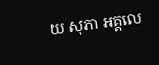យ សុភា អគ្គលេ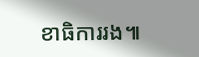ខាធិការរង៕